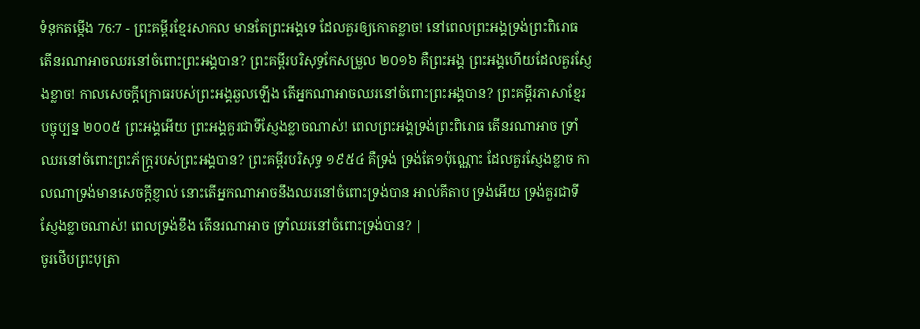ទំនុកតម្កើង 76:7 - ព្រះគម្ពីរខ្មែរសាកល មានតែព្រះអង្គទេ ដែលគួរឲ្យកោតខ្លាច! នៅពេលព្រះអង្គទ្រង់ព្រះពិរោធ តើនរណាអាចឈរនៅចំពោះព្រះអង្គបាន? ព្រះគម្ពីរបរិសុទ្ធកែសម្រួល ២០១៦ គឺព្រះអង្គ ព្រះអង្គហើយដែលគួរស្ញែងខ្លាច! កាលសេចក្ដីក្រោធរបស់ព្រះអង្គឆួលឡើង តើអ្នកណាអាចឈរនៅចំពោះព្រះអង្គបាន? ព្រះគម្ពីរភាសាខ្មែរបច្ចុប្បន្ន ២០០៥ ព្រះអង្គអើយ ព្រះអង្គគួរជាទីស្ញែងខ្លាចណាស់! ពេលព្រះអង្គទ្រង់ព្រះពិរោធ តើនរណាអាច ទ្រាំឈរនៅចំពោះព្រះភ័ក្ត្ររបស់ព្រះអង្គបាន? ព្រះគម្ពីរបរិសុទ្ធ ១៩៥៤ គឺទ្រង់ ទ្រង់តែ១ប៉ុណ្ណោះ ដែលគួរស្ញែងខ្លាច កាលណាទ្រង់មានសេចក្ដីខ្ញាល់ នោះតើអ្នកណាអាចនឹងឈរនៅចំពោះទ្រង់បាន អាល់គីតាប ទ្រង់អើយ ទ្រង់គួរជាទីស្ញែងខ្លាចណាស់! ពេលទ្រង់ខឹង តើនរណាអាច ទ្រាំឈរនៅចំពោះទ្រង់បាន? |
ចូរថើបព្រះបុត្រា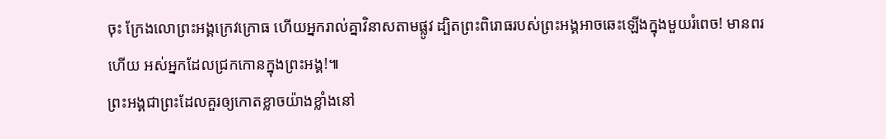ចុះ ក្រែងលោព្រះអង្គក្រេវក្រោធ ហើយអ្នករាល់គ្នាវិនាសតាមផ្លូវ ដ្បិតព្រះពិរោធរបស់ព្រះអង្គអាចឆេះឡើងក្នុងមួយរំពេច! មានពរហើយ អស់អ្នកដែលជ្រកកោនក្នុងព្រះអង្គ!៕
ព្រះអង្គជាព្រះដែលគួរឲ្យកោតខ្លាចយ៉ាងខ្លាំងនៅ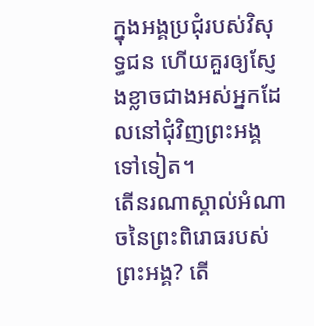ក្នុងអង្គប្រជុំរបស់វិសុទ្ធជន ហើយគួរឲ្យស្ញែងខ្លាចជាងអស់អ្នកដែលនៅជុំវិញព្រះអង្គទៅទៀត។
តើនរណាស្គាល់អំណាចនៃព្រះពិរោធរបស់ព្រះអង្គ? តើ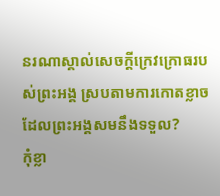នរណាស្គាល់សេចក្ដីក្រេវក្រោធរបស់ព្រះអង្គ ស្របតាមការកោតខ្លាចដែលព្រះអង្គសមនឹងទទួល?
កុំខ្លា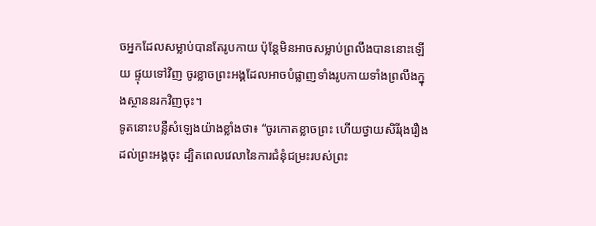ចអ្នកដែលសម្លាប់បានតែរូបកាយ ប៉ុន្តែមិនអាចសម្លាប់ព្រលឹងបាននោះឡើយ ផ្ទុយទៅវិញ ចូរខ្លាចព្រះអង្គដែលអាចបំផ្លាញទាំងរូបកាយទាំងព្រលឹងក្នុងស្ថាននរកវិញចុះ។
ទូតនោះបន្លឺសំឡេងយ៉ាងខ្លាំងថា៖ “ចូរកោតខ្លាចព្រះ ហើយថ្វាយសិរីរុងរឿងដល់ព្រះអង្គចុះ ដ្បិតពេលវេលានៃការជំនុំជម្រះរបស់ព្រះ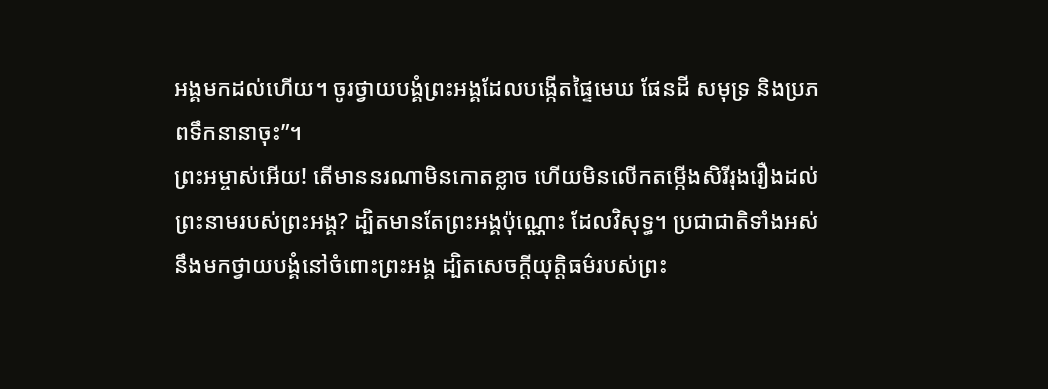អង្គមកដល់ហើយ។ ចូរថ្វាយបង្គំព្រះអង្គដែលបង្កើតផ្ទៃមេឃ ផែនដី សមុទ្រ និងប្រភពទឹកនានាចុះ”។
ព្រះអម្ចាស់អើយ! តើមាននរណាមិនកោតខ្លាច ហើយមិនលើកតម្កើងសិរីរុងរឿងដល់ព្រះនាមរបស់ព្រះអង្គ? ដ្បិតមានតែព្រះអង្គប៉ុណ្ណោះ ដែលវិសុទ្ធ។ ប្រជាជាតិទាំងអស់នឹងមកថ្វាយបង្គំនៅចំពោះព្រះអង្គ ដ្បិតសេចក្ដីយុត្តិធម៌របស់ព្រះ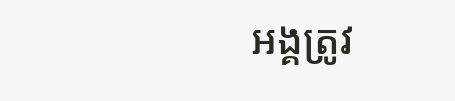អង្គត្រូវ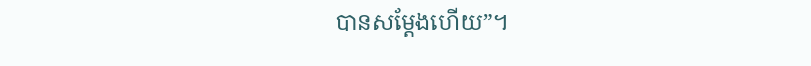បានសម្ដែងហើយ”។